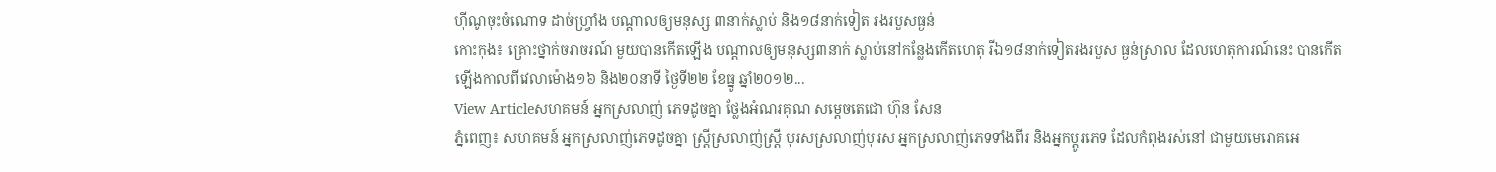ហ៊ីណូចុះចំណោទ ដាច់ហ្វ្រាំង បណ្តាលឲ្យមនុស្ស ៣នាក់ស្លាប់ និង១៨នាក់ទៀត រងរបួសធ្ងន់
កោះកុង៖ គ្រោះថ្នាក់ចរាចរណ៍ មួយបានកើតឡើង បណ្តាលឲ្យមនុស្ស៣នាក់ ស្លាប់នៅកន្លែងកើតហេតុ រីឯ១៨នាក់ទៀតរងរបួស ធ្ងន់ស្រាល ដែលហេតុការណ៍នេះ បានកើតឡើងកាលពីវេលាម៉ោង១៦ និង២០នាទី ថ្ងៃទី២២ ខែធ្នូ ឆ្នាំ២០១២...
View Articleសហគមន៍ អ្នកស្រលាញ់ ភេទដូចគ្នា ថ្លែងអំណរគុណ សម្តេចតេជោ ហ៊ុន សែន
ភ្នំពេញ៖ សហគមន៍ អ្នកស្រលាញ់ភេទដូចគ្នា ស្រ្តីស្រលាញ់ស្រ្តី បុរសស្រលាញ់បុរស អ្នកស្រលាញ់ភេទទាំងពីរ និងអ្នកប្តូរភេទ ដែលកំពុងរស់នៅ ជាមួយមេរោគអេ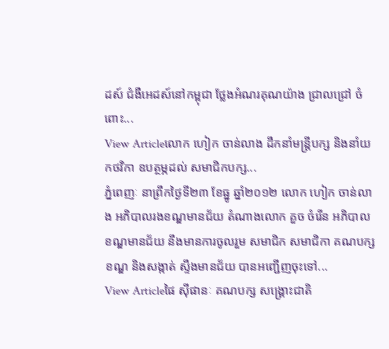ដស៍ ជំងឺអេដស៍នៅកម្ពុជា ថ្លែងអំណរគុណយ៉ាង ជ្រាលជ្រៅ ចំពោះ...
View Articleលោក ហៀក ចាន់លាង ដឹកនាំមន្រ្តីបក្ស និងនាំយកថវិកា ឧបត្ថម្ភដល់ សមាជិកបក្ស...
ភ្នំពេញៈ នាព្រឹកថ្ងៃទី២៣ ខែធ្នូ ឆ្នាំ២០១២ លោក ហៀក ចាន់លាង អភិបាលរងខណ្ឌមានជ័យ តំណាងលោក គួច ចំរើន អភិបាលខណ្ឌមានជ័យ នឹងមានការចូលរួម សមាជិក សមាជិកា គណបក្សខណ្ឌ និងសង្កាត់ ស្ទឹងមានជ័យ បានអញ្ជើញចុះទៅ...
View Articleផៃ ស៊ីផានៈ គណបក្ស សង្គ្រោះជាតិ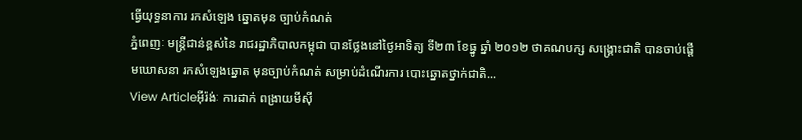ធ្វើយុទ្ធនាការ រកសំឡេង ឆ្នោតមុន ច្បាប់កំណត់
ភ្នំពេញៈ មន្ត្រីជាន់ខ្ពស់នៃ រាជរដ្ឋាភិបាលកម្ពុជា បានថ្លែងនៅថ្ងៃអាទិត្យ ទី២៣ ខែធ្នូ ឆ្នាំ ២០១២ ថាគណបក្ស សង្គ្រោះជាតិ បានចាប់ផ្តើមឃោសនា រកសំឡេងឆ្នោត មុនច្បាប់កំណត់ សម្រាប់ដំណើរការ បោះឆ្នោតថ្នាក់ជាតិ...
View Articleអ៊ីរ៉ង់ៈ ការដាក់ ពង្រាយមីស៊ី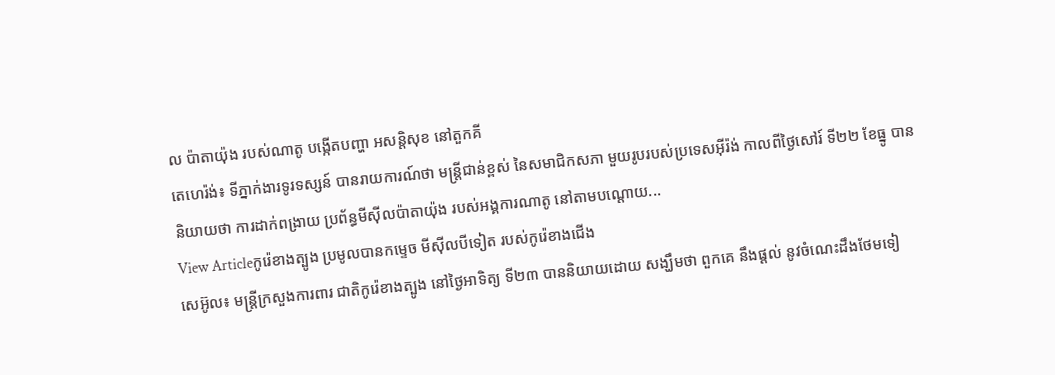ល ប៉ាតាយ៉ុង របស់ណាតូ បង្កើតបញ្ហា អសន្តិសុខ នៅតួកគី
តេហេរ៉ង់៖ ទីភ្នាក់ងារទូរទស្សន៍ បានរាយការណ៍ថា មន្រ្តីជាន់ខ្ពស់ នៃសមាជិកសភា មួយរូបរបស់ប្រទេសអ៊ីរ៉ង់ កាលពីថ្ងៃសៅរ៍ ទី២២ ខែធ្នូ បាននិយាយថា ការដាក់ពង្រាយ ប្រព័ន្ធមីស៊ីលប៉ាតាយ៉ុង របស់អង្គការណាតូ នៅតាមបណ្តោយ...
View Articleកូរ៉េខាងត្បូង ប្រមូលបានកម្ទេច មីស៊ីលបីទៀត របស់កូរ៉េខាងជើង
សេអ៊ូល៖ មន្រ្តីក្រសួងការពារ ជាតិកូរ៉េខាងត្បូង នៅថ្ងៃអាទិត្យ ទី២៣ បាននិយាយដោយ សង្ឃឹមថា ពួកគេ នឹងផ្តល់ នូវចំណេះដឹងថែមទៀ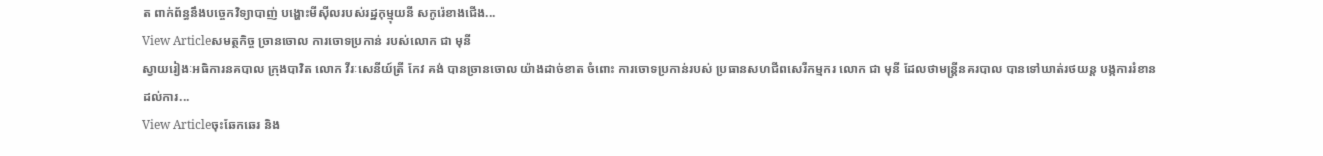ត ពាក់ព័ន្ធនឹងបច្ចេកវិទ្យាបាញ់ បង្ហោះមីស៊ីលរបស់រដ្ឋកុម្មុយនី សកូរ៉េខាងជើង...
View Articleសមត្ថកិច្ច ច្រានចោល ការចោទប្រកាន់ របស់លោក ជា មុនី
ស្វាយរៀងៈអធិការនគបាល ក្រុងបាវិត លោក វីរៈសេនីយ៍ត្រី កែវ គង់ បានច្រានចោល យ៉ាងដាច់ខាត ចំពោះ ការចោទប្រកាន់របស់ ប្រធានសហជីពសេរីកម្មករ លោក ជា មុនី ដែលថាមន្រ្តីនគរបាល បានទៅឃាត់រថយន្ត បង្កការរំខានដល់ការ...
View Articleចុះឆែកឆេរ និង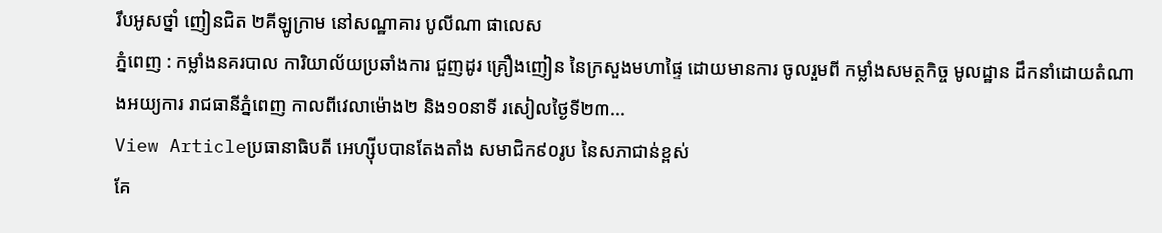រឹបអូសថ្នាំ ញៀនជិត ២គីឡូក្រាម នៅសណ្ឋាគារ បូលីណា ផាលេស
ភ្នំពេញ : កម្លាំងនគរបាល ការិយាល័យប្រឆាំងការ ជួញដូរ គ្រឿងញៀន នៃក្រសួងមហាផ្ទៃ ដោយមានការ ចូលរួមពី កម្លាំងសមត្ថកិច្ច មូលដ្ឋាន ដឹកនាំដោយតំណាងអយ្យការ រាជធានីភ្នំពេញ កាលពីវេលាម៉ោង២ និង១០នាទី រសៀលថ្ងៃទី២៣...
View Articleប្រធានាធិបតី អេហ្ស៊ីបបានតែងតាំង សមាជិក៩០រូប នៃសភាជាន់ខ្ពស់
គែ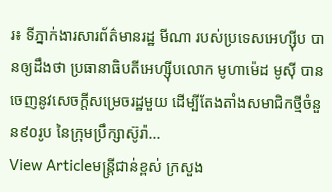រ៖ ទីភ្នាក់ងារសារព័ត៌មានរដ្ឋ មីណា របស់ប្រទេសអេហ្ស៊ីប បានឲ្យដឹងថា ប្រធានាធិបតីអេហ្ស៊ីបលោក មូហាម៉េដ មូស៊ី បានចេញនូវសេចក្តីសម្រេចរដ្ឋមួយ ដើម្បីតែងតាំងសមាជិកថ្មីចំនួន៩០រូប នៃក្រុមប្រឹក្សាស៊ូរ៉ា...
View Articleមន្រ្តីជាន់ខ្ពស់ ក្រសួង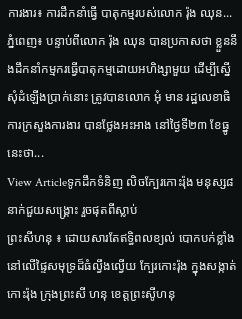ការងារ៖ ការដឹកនាំធ្វើ បាតុកម្មរបស់លោក រ៉ុង ឈុន...
ភ្នំពេញ៖ បន្ទាប់ពីលោក រ៉ុង ឈុន បានប្រកាសថា ខ្លួននឹងដឹកនាំកម្មករធ្វើបាតុកម្មដោយអហិង្សាមួយ ដើម្បីស្នើសុំដំឡើងប្រាក់នោះ ត្រូវបានលោក អុំ មាន រដ្ឋលេខាធិការក្រសួងការងារ បានថ្លែងអះអាង នៅថ្ងៃទី២៣ ខែធ្នូ នេះថា...
View Articleទូកដឹកទំនិញ លិចក្បែរកោះរ៉ុង មនុស្ស៨ នាក់ជួយសង្គ្រោះ រួចផុតពីស្លាប់
ព្រះសីហនុ ៖ ដោយសារតែឥទ្ធិពលខ្យល់ បោកបក់ខ្លាំង នៅលើផ្ទៃសមុទ្រដ៏ធំល្វឹងល្វើយ ក្បែរកោះរ៉ុង ក្នុងសង្កាត់កោះរ៉ុង ក្រុងព្រះសី ហនុ ខេត្ដព្រះសូីហនុ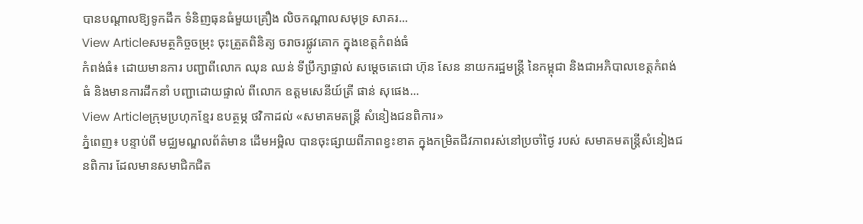បានបណ្ដាលឱ្យទូកដឹក ទំនិញធុនធំមួយគ្រឿង លិចកណ្ដាលសមុទ្រ សាគរ...
View Articleសមត្ថកិច្ចចម្រុះ ចុះត្រួតពិនិត្យ ចរាចរផ្លូវគោក ក្នុងខេត្តកំពង់ធំ
កំពង់ធំ៖ ដោយមានការ បញ្ជាពីលោក ឈុន ឈន់ ទីប្រឹក្សាផ្ទាល់ សម្តេចតេជោ ហ៊ុន សែន នាយករដ្ឋមន្ត្រី នៃកម្ពុជា និងជាអភិបាលខេត្តកំពង់ធំ និងមានការដឹកនាំ បញ្ជាដោយផ្ទាល់ ពីលោក ឧត្តមសេនីយ៍ត្រី ផាន់ សុផេង...
View Articleក្រុមប្រហុកខ្មែរ ឧបត្ថម្ភ ថវិកាដល់ «សមាគមតន្ត្រី សំនៀងជនពិការ»
ភ្នំពេញ៖ បន្ទាប់ពី មជ្ឈមណ្ឌលព័ត៌មាន ដើមអម្ពិល បានចុះផ្សាយពីភាពខ្វះខាត ក្នុងកម្រិតជីវភាពរស់នៅប្រចាំថ្ងៃ របស់ សមាគមតន្ត្រីសំនៀងជនពិការ ដែលមានសមាជិកជិត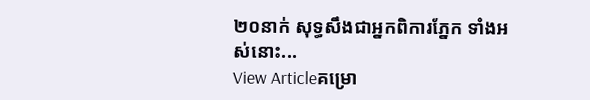២០នាក់ សុទ្ធសឹងជាអ្នកពិការភ្នែក ទាំងអស់នោះ...
View Articleគម្រោ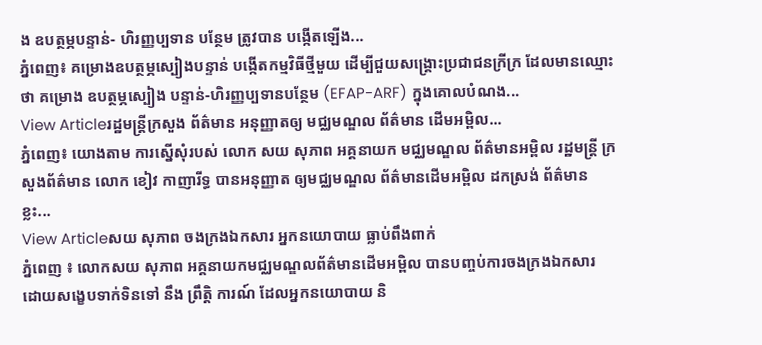ង ឧបត្ថម្ភបន្ទាន់- ហិរញ្ញប្បទាន បន្ថែម ត្រូវបាន បង្កើតឡើង...
ភ្នំពេញ៖ គម្រោងឧបត្ថម្ភស្បៀងបន្ទាន់ បង្កើតកម្មវិធីថ្មីមួយ ដើម្បីជួយសង្គ្រោះប្រជាជនក្រីក្រ ដែលមានឈ្មោះថា គម្រោង ឧបត្ថម្ភស្បៀង បន្ទាន់-ហិរញ្ញប្បទានបន្ថែម (EFAP-ARF) ក្នុងគោលបំណង...
View Articleរដ្ឋមន្រ្តីក្រសួង ព័ត៌មាន អនុញ្ញាតឲ្យ មជ្ឈមណ្ឌល ព័ត៌មាន ដើមអម្ពិល...
ភ្នំពេញ៖ យោងតាម ការស្នើសុំរបស់ លោក សយ សុភាព អគ្គនាយក មជ្ឈមណ្ឌល ព័ត៌មានអម្ពិល រដ្ឋមន្រ្តី ក្រសួងព័ត៌មាន លោក ខៀវ កាញារីទ្ធ បានអនុញ្ញាត ឲ្យមជ្ឈមណ្ឌល ព័ត៌មានដើមអម្ពិល ដកស្រង់ ព័ត៌មានខ្លះ...
View Articleសយ សុភាព ចងក្រងឯកសារ អ្នកនយោបាយ ធ្លាប់ពឹងពាក់
ភ្នំពេញ ៖ លោកសយ សុភាព អគ្គនាយកមជ្ឈមណ្ឌលព័ត៌មានដើមអម្ពិល បានបញ្ចប់ការចងក្រងឯកសារ ដោយសង្ខេបទាក់ទិនទៅ នឹង ព្រឹត្ដិ ការណ៍ ដែលអ្នកនយោបាយ និ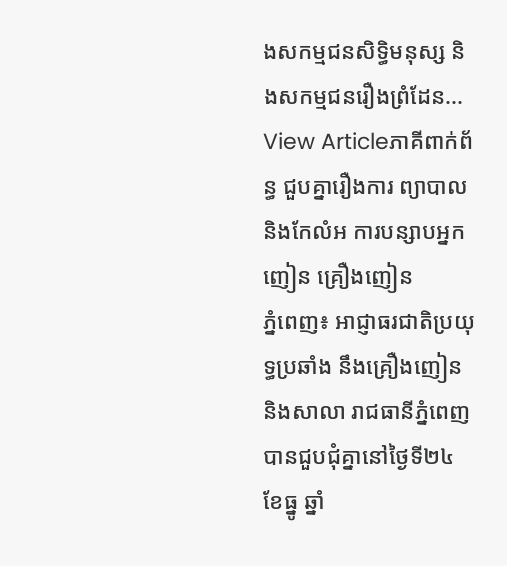ងសកម្មជនសិទ្ធិមនុស្ស និងសកម្មជនរឿងព្រំដែន...
View Articleភាគីពាក់ព័ន្ធ ជួបគ្នារឿងការ ព្យាបាលនិងកែលំអ ការបន្សាបអ្នកញៀន គ្រឿងញៀន
ភ្នំពេញ៖ អាជ្ញាធរជាតិប្រយុទ្ធប្រឆាំង នឹងគ្រឿងញៀននិងសាលា រាជធានីភ្នំពេញ បានជួបជុំគ្នានៅថ្ងៃទី២៤ ខែធ្នូ ឆ្នាំ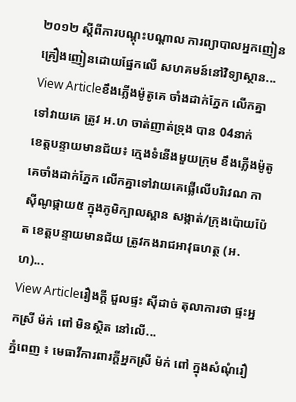២០១២ ស្តីពីការបណ្តុះបណ្តាល ការព្យាបាលអ្នកញៀន គ្រឿងញៀនដោយផ្នែកលើ សហគមន៍នៅវិទ្យាស្ថាន...
View Articleខឹងភ្លើងម៉ូតូគេ ចាំងដាក់ភ្នែក លើកគ្នា ទៅវាយគេ ត្រូវ អ.ហ ចាត់ញាត់ទ្រុង បាន 04នាក់
ខេត្តបន្ទាយមានជ័យ៖ ក្មេងទំនើងមួយក្រុម ខឹងភ្លើងម៉ូតូគេចាំងដាក់ភ្នែក លើកគ្នាទៅវាយគេផ្លើលើបរិវេណ កាស៊ីណូផ្កាយ៥ ក្នុងភូមិក្បាលស្ពាន សង្កាត់/ក្រុងប៉ោយប៉ែត ខេត្តបន្ទាយមានជ័យ ត្រូវកងរាជអាវុធហត្ថ (អ.ហ)...
View Articleរឿងក្ដី ជួលផ្ទះ ស៊ីដាច់ តុលាការថា ផ្ទះអ្នកស្រី ម៉ក់ ពៅ មិនស្ថិត នៅលើ...
ភ្នំពេញ ៖ មេធាវីការពារក្ដីអ្នកស្រី ម៉ក់ ពៅ ក្នុងសំណុំរឿ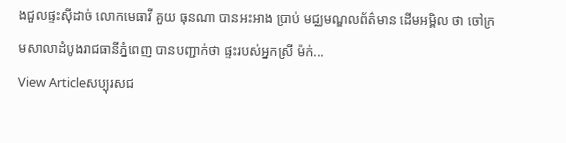ងជួលផ្ទះស៊ីដាច់ លោកមេធាវី គួយ ធុនណា បានអះអាង ប្រាប់ មជ្ឈមណ្ឌលព័ត៌មាន ដើមអម្ពិល ថា ចៅក្រមសាលាដំបូងរាជធានីភ្នំពេញ បានបញ្ជាក់ថា ផ្ទះរបស់អ្នកស្រី ម៉ក់...
View Articleសប្បុរសជ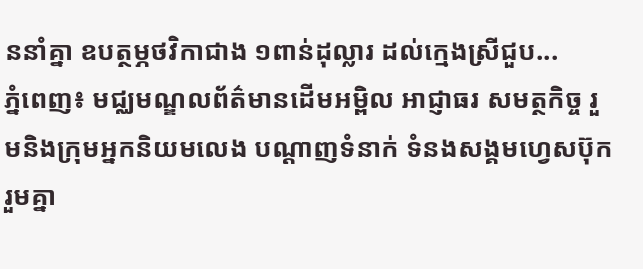ននាំគ្នា ឧបត្ថម្ភថវិកាជាង ១ពាន់ដុល្លារ ដល់ក្មេងស្រីជួប...
ភ្នំពេញ៖ មជ្ឈមណ្ឌលព័ត៌មានដើមអម្ពិល អាជ្ញាធរ សមត្ថកិច្ច រួមនិងក្រុមអ្នកនិយមលេង បណ្ដាញទំនាក់ ទំនងសង្គមហ្វេសប៊ុក រួមគ្នា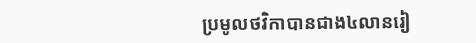ប្រមូលថវិកាបានជាង៤លានរៀ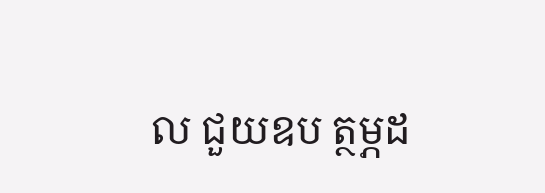ល ជួយឧប ត្ថម្ភដ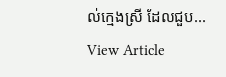ល់ក្មេងស្រី ដែលជួប...
View Article